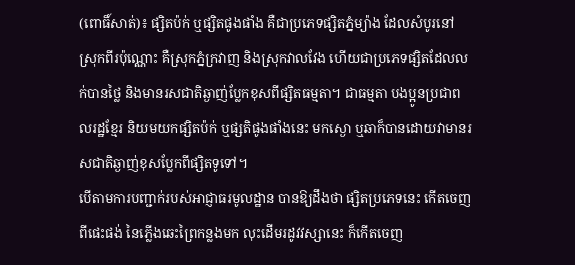(ពោធិ៍សាត់)៖ ផ្សិតប៉ក់ ឬផ្សិតផូងផាំង គឺជាប្រភេទផ្សិតភ្នំម្យ៉ាង ដែលសំបូរនៅស្រុកពីរប៉ុណ្ណោះ គឺស្រុកភ្នំក្រវាញ និងស្រុកវាលវែង ហើយជាប្រភេទផ្សិតដែលលក់បានថ្លៃ និងមានរសជាតិឆ្ងាញ់ប្លែកខុសពីផ្សិតធម្មតា។ ជាធម្មតា បងប្អូនប្រជាពលរដ្ឋខ្មែរ និយមយកផ្សិតប៉ក់ ឬផ្សតិផូងផាំងនេះ មកស្ងោ ឬឆាក៏បានដោយវាមានរសជាតិឆ្ងាញ់ខុសប្លែកពីផ្សិតទូទៅ។
បើតាមការបញ្ជាក់របស់អាជ្ញាធរមូលដ្ឋាន បានឱ្យដឹងថា ផ្សិតប្រភេទនេះ កើតចេញពីផេះផង់ នៃភ្លើងឆេះព្រៃកន្លងមក លុះដើមរដូវវស្សានេះ ក៏កើតចេញ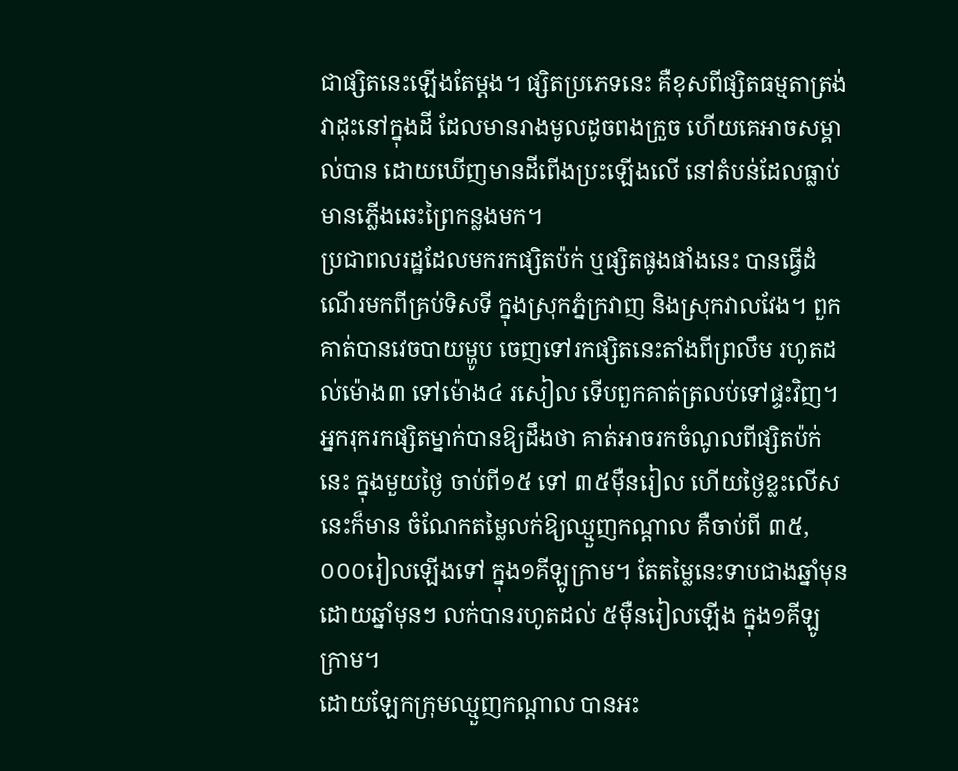ជាផ្សិតនេះឡើងតែម្តង។ ផ្សិតប្រភេទនេះ គឺខុសពីផ្សិតធម្មតាត្រង់វាដុះនៅក្នុងដី ដែលមានរាងមូលដូចពងក្រួច ហើយគេអាចសម្គាល់បាន ដោយឃើញមានដីពើងប្រះឡើងលើ នៅតំបន់ដែលធ្លាប់មានភ្លើងឆេះព្រៃកន្លងមក។
ប្រជាពលរដ្ឋដែលមករកផ្សិតប៉ក់ ឬផ្សិតផូងផាំងនេះ បានធ្វើដំណើរមកពីគ្រប់ទិសទី ក្នុងស្រុកភ្នំក្រវាញ និងស្រុកវាលវែង។ ពួកគាត់បានវេចបាយម្ហូប ចេញទៅរកផ្សិតនេះតាំងពីព្រលឹម រហូតដល់ម៉ោង៣ ទៅម៉ោង៤ រសៀល ទើបពួកគាត់ត្រលប់ទៅផ្ទះវិញ។
អ្នករុករកផ្សិតម្នាក់បានឱ្យដឹងថា គាត់អាចរកចំណូលពីផ្សិតប៉ក់នេះ ក្នុងមួយថ្ងៃ ចាប់ពី១៥ ទៅ ៣៥ម៉ឺនរៀល ហើយថ្ងៃខ្លះលើសនេះក៏មាន ចំណែកតម្លៃលក់ឱ្យឈ្មួញកណ្តាល គឺចាប់ពី ៣៥,០០០រៀលឡើងទៅ ក្នុង១គីឡូក្រាម។ តែតម្លៃនេះទាបជាងឆ្នាំមុន ដោយឆ្នាំមុនៗ លក់បានរហូតដល់ ៥ម៉ឺនរៀលឡើង ក្នុង១គីឡូក្រាម។
ដោយឡែកក្រុមឈ្មួញកណ្តាល បានអះ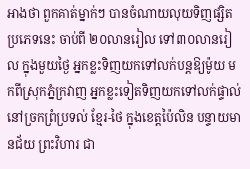អាងថា ពួកគាត់ម្នាក់ៗ បានចំណាយលុយទិញផ្សិតប្រភេទនេះ ចាប់ពី ២០លានរៀល ទៅ៣០លានរៀល ក្នុងមួយថ្ងៃ អ្នកខ្លះទិញយកទៅលក់បន្តឱ្យម៉ូយ មកពីស្រុកភ្នំក្រវាញ អ្នកខ្លះទៀតទិញយកទៅលក់ផ្ទាល់នៅច្រកព្រំប្រទល់ ខ្មែរ-ថៃ ក្នុងខេត្តប៉ៃលិន បន្ទាយមានជ័យ ព្រះវិហារ ជា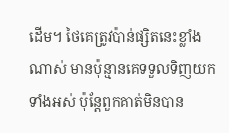ដើម។ ថៃគេត្រូវប៉ាន់ផ្សិតនេះខ្លាំងណាស់ មានប៉ុន្មានគេទទួលទិញយកទាំងអស់ ប៉ុន្តែពួកគាត់មិនបាន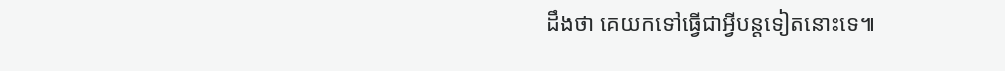ដឹងថា គេយកទៅធ្វើជាអ្វីបន្តទៀតនោះទេ៕